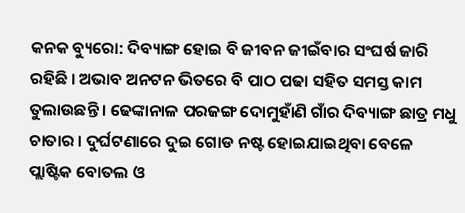କନକ ବ୍ୟୁରୋ: ଦିବ୍ୟାଙ୍ଗ ହୋଇ ବି ଜୀବନ ଜୀଇଁବାର ସଂଘର୍ଷ ଜାରି ରହିଛି । ଅଭାବ ଅନଟନ ଭିତରେ ବି ପାଠ ପଢା ସହିତ ସମସ୍ତ କାମ ତୁଲାଉଛନ୍ତି । ଢେଙ୍କାନାଳ ପରଜଙ୍ଗ ଦୋମୁହାଁଣି ଗାଁର ଦିବ୍ୟାଙ୍ଗ ଛାତ୍ର ମଧୁ ଚାତାର । ଦୁର୍ଘଟଣାରେ ଦୁଇ ଗୋଡ ନଷ୍ଟ ହୋଇଯାଇଥିବା ବେଳେ ପ୍ଲାଷ୍ଟିକ ବୋତଲ ଓ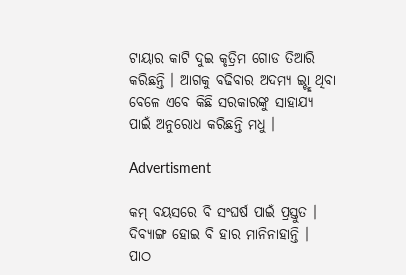ଟାୟାର କାଟି ଦୁଇ କୃତ୍ରିମ ଗୋଡ ତିଆରି କରିଛନ୍ତି । ଆଗକୁ ବଢିବାର ଅଦମ୍ୟ ଇ୍ଚ୍ଛା ଥିବା ବେଳେ ଏବେ କିଛି ସରକାରଙ୍କୁ ସାହାଯ୍ୟ ପାଇଁ ଅନୁରୋଧ କରିଛନ୍ତି ମଧୁ ।

Advertisment

କମ୍ ବୟସରେ ବି ସଂଘର୍ଷ ପାଇଁ ପ୍ରସ୍ତୁତ । ଦିବ୍ୟାଙ୍ଗ ହୋଇ ବି ହାର ମାନିନାହାନ୍ତି । ପାଠ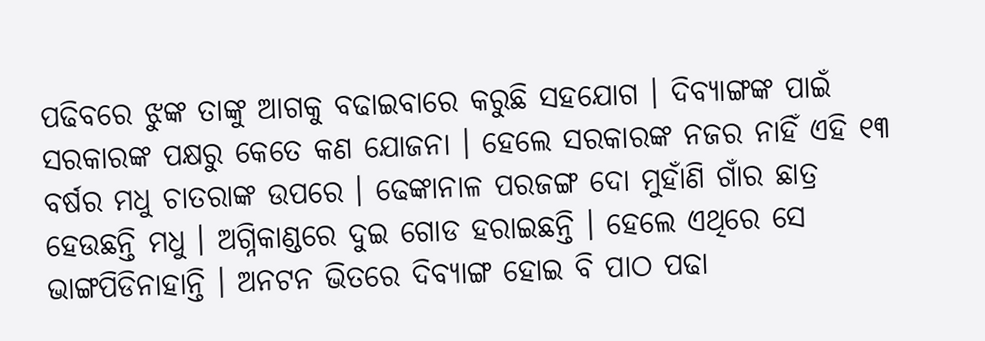ପଢିବରେ ଝୁଙ୍କ ତାଙ୍କୁ ଆଗକୁ ବଢାଇବାରେ କରୁଛି ସହଯୋଗ । ଦିବ୍ୟାଙ୍ଗଙ୍କ ପାଇଁ ସରକାରଙ୍କ ପକ୍ଷରୁ କେତେ କଣ ଯୋଜନା । ହେଲେ ସରକାରଙ୍କ ନଜର ନାହିଁ ଏହି ୧୩ ବର୍ଷର ମଧୁ ଚାତରାଙ୍କ ଉପରେ । ଢେଙ୍କାନାଳ ପରଜଙ୍ଗ ଦୋ ମୁହାଁଣି ଗାଁର ଛାତ୍ର ହେଉଛନ୍ତି ମଧୁ । ଅଗ୍ନିକାଣ୍ଡରେ ଦୁଇ ଗୋଡ ହରାଇଛନ୍ତି । ହେଲେ ଏଥିରେ ସେ ଭାଙ୍ଗପିଡିନାହାନ୍ତି । ଅନଟନ ଭିତରେ ଦିବ୍ୟାଙ୍ଗ ହୋଇ ବି ପାଠ ପଢା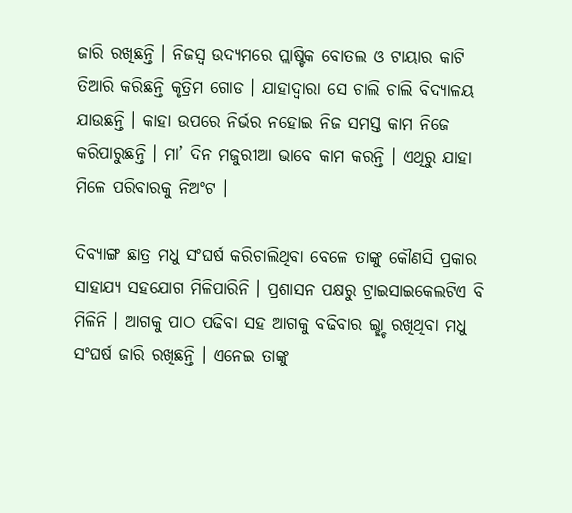ଜାରି ରଖିଛନ୍ତି । ନିଜସ୍ୱ ଉଦ୍ୟମରେ ପ୍ଲାଷ୍ଟିକ ବୋତଲ ଓ ଟାୟାର କାଟି ତିଆରି କରିଛନ୍ତି କୃତ୍ରିମ ଗୋଡ । ଯାହାଦ୍ୱାରା ସେ ଚାଲି ଚାଲି ବିଦ୍ୟାଳୟ ଯାଉଛନ୍ତି । କାହା ଉପରେ ନିର୍ଭର ନହୋଇ ନିଜ ସମସ୍ତ କାମ ନିଜେ କରିପାରୁଛନ୍ତି । ମା’ ଦିନ ମଜୁରୀଆ ଭାବେ କାମ କରନ୍ତି । ଏଥିରୁ ଯାହା ମିଳେ ପରିବାରକୁ ନିଅଂଟ ।

ଦିବ୍ୟାଙ୍ଗ ଛାତ୍ର ମଧୁ ସଂଘର୍ଷ କରିଚାଲିଥିବା ବେଳେ ତାଙ୍କୁ କୌଣସି ପ୍ରକାର ସାହାଯ୍ୟ ସହଯୋଗ ମିଳିପାରିନି । ପ୍ରଶାସନ ପକ୍ଷରୁ ଟ୍ରାଇସାଇକେଲଟିଏ ବି ମିଳିନି । ଆଗକୁ ପାଠ ପଢିବା ସହ ଆଗକୁ ବଢିବାର ଇ୍ଛ୍ଚା ରଖିଥିବା ମଧୁ ସଂଘର୍ଷ ଜାରି ରଖିଛନ୍ତି । ଏନେଇ ତାଙ୍କୁ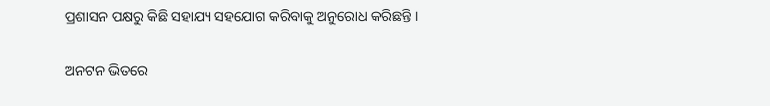ପ୍ରଶାସନ ପକ୍ଷରୁ କିଛି ସହାଯ୍ୟ ସହଯୋଗ କରିବାକୁ ଅନୁରୋଧ କରିଛନ୍ତି ।

ଅନଟନ ଭିତରେ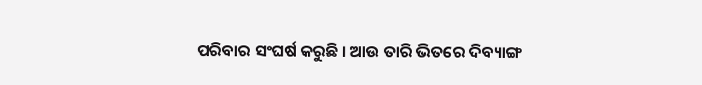ପରିବାର ସଂଘର୍ଷ କରୁଛି । ଆଉ ତାରି ଭିତରେ ଦିବ୍ୟାଙ୍ଗ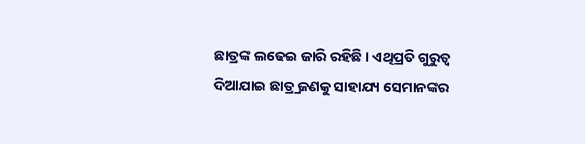ଛାତ୍ରଙ୍କ ଲଢେଇ ଜାରି ରହିଛି । ଏଥିପ୍ରତି ଗୁରୁତ୍ୱ ଦିଆଯାଇ ଛାତ୍ର୍ର ଜଣକୁ ସାହାଯ୍ୟ ସେମାନଙ୍କର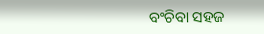ବଂଚିବା ସହଜ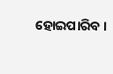ହୋଇପାରିବ ।